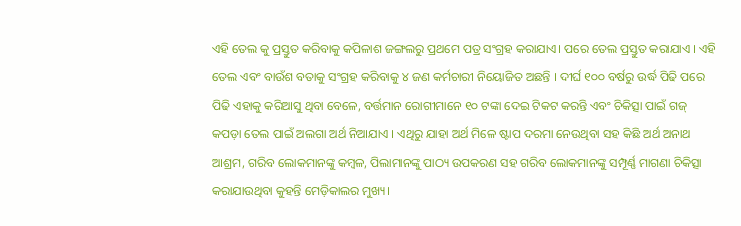ଏହି ତେଲ କୁ ପ୍ରସ୍ତୁତ କରିବାକୁ କପିଳାଶ ଜଙ୍ଗଲରୁ ପ୍ରଥମେ ପତ୍ର ସଂଗ୍ରହ କରାଯାଏ। ପରେ ତେଲ ପ୍ରସ୍ତୁତ କରାଯାଏ । ଏହି ତେଲ ଏବଂ ବାଉଁଶ ବତାକୁ ସଂଗ୍ରହ କରିବାକୁ ୪ ଜଣ କର୍ମଚାରୀ ନିୟୋଜିତ ଅଛନ୍ତି । ଦୀର୍ଘ ୧୦୦ ବର୍ଷରୁ ଉର୍ଦ୍ଧ ପିଢି ପରେ ପିଢି ଏହାକୁ କରିଆସୁ ଥିବା ବେଳେ, ବର୍ତ୍ତମାନ ରୋଗୀମାନେ ୧୦ ଟଙ୍କା ଦେଇ ଟିକଟ କରନ୍ତି ଏବଂ ଚିକିତ୍ସା ପାଇଁ ଗଜ୍ କପଡ଼ା ତେଲ ପାଇଁ ଅଲଗା ଅର୍ଥ ନିଆଯାଏ । ଏଥିରୁ ଯାହା ଅର୍ଥ ମିଳେ ଷ୍ଟାପ ଦରମା ନେଉଥିବା ସହ କିଛି ଅର୍ଥ ଅନାଥ ଆଶ୍ରମ, ଗରିବ ଲୋକମାନଙ୍କୁ କମ୍ବଳ, ପିଲାମାନଙ୍କୁ ପାଠ୍ୟ ଉପକରଣ ସହ ଗରିବ ଲୋକମାନଙ୍କୁ ସମ୍ପୂର୍ଣ୍ଣ ମାଗଣା ଚିକିତ୍ସା କରାଯାଉଥିବା କୁହନ୍ତି ମେଡ଼ିକାଲର ମୁଖ୍ୟ।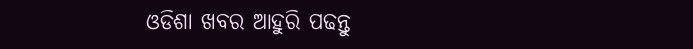ଓଡିଶା ଖବର ଆହୁରି ପଢନ୍ତୁ